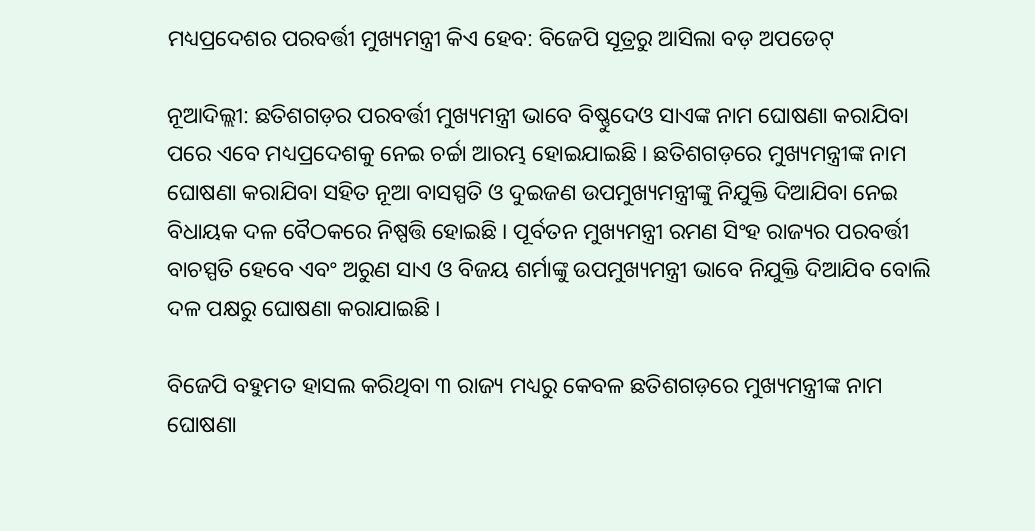ମଧ୍ୟପ୍ରଦେଶର ପରବର୍ତ୍ତୀ ମୁଖ୍ୟମନ୍ତ୍ରୀ କିଏ ହେବ: ବିଜେପି ସୂତ୍ରରୁ ଆସିଲା ବଡ଼ ଅପଡେଟ୍

ନୂଆଦିଲ୍ଲୀ: ଛତିଶଗଡ଼ର ପରବର୍ତ୍ତୀ ମୁଖ୍ୟମନ୍ତ୍ରୀ ଭାବେ ବିଷ୍ଣୁଦେଓ ସାଏଙ୍କ ନାମ ଘୋଷଣା କରାଯିବା ପରେ ଏବେ ମଧ୍ୟପ୍ରଦେଶକୁ ନେଇ ଚର୍ଚ୍ଚା ଆରମ୍ଭ ହୋଇଯାଇଛି । ଛତିଶଗଡ଼ରେ ମୁଖ୍ୟମନ୍ତ୍ରୀଙ୍କ ନାମ ଘୋଷଣା କରାଯିବା ସହିତ ନୂଆ ବାସସ୍ପତି ଓ ଦୁଇଜଣ ଉପମୁଖ୍ୟମନ୍ତ୍ରୀଙ୍କୁ ନିଯୁକ୍ତି ଦିଆଯିବା ନେଇ ବିଧାୟକ ଦଳ ବୈଠକରେ ନିଷ୍ପତ୍ତି ହୋଇଛି । ପୂର୍ବତନ ମୁଖ୍ୟମନ୍ତ୍ରୀ ରମଣ ସିଂହ ରାଜ୍ୟର ପରବର୍ତ୍ତୀ ବାଚସ୍ପତି ହେବେ ଏବଂ ଅରୁଣ ସାଏ ଓ ବିଜୟ ଶର୍ମାଙ୍କୁ ଉପମୁଖ୍ୟମନ୍ତ୍ରୀ ଭାବେ ନିଯୁକ୍ତି ଦିଆଯିବ ବୋଲି ଦଳ ପକ୍ଷରୁ ଘୋଷଣା କରାଯାଇଛି ।

ବିଜେପି ବହୁମତ ହାସଲ କରିଥିବା ୩ ରାଜ୍ୟ ମଧ୍ୟରୁ କେବଳ ଛତିଶଗଡ଼ରେ ମୁଖ୍ୟମନ୍ତ୍ରୀଙ୍କ ନାମ ଘୋଷଣା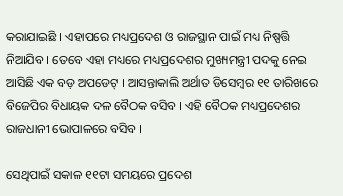କରାଯାଇଛି । ଏହାପରେ ମଧ୍ୟପ୍ରଦେଶ ଓ ରାଜସ୍ଥାନ ପାଇଁ ମଧ୍ୟ ନିଷ୍ପତ୍ତି ନିଆଯିବ । ତେବେ ଏହା ମଧ୍ୟରେ ମଧ୍ୟପ୍ରଦେଶର ମୁଖ୍ୟମନ୍ତ୍ରୀ ପଦକୁ ନେଇ ଆସିଛି ଏକ ବଡ଼ ଅପଡେଟ୍ । ଆସନ୍ତାକାଲି ଅର୍ଥାତ ଡିସେମ୍ବର ୧୧ ତାରିଖରେ ବିଜେପିର ବିଧାୟକ ଦଳ ବୈଠକ ବସିବ । ଏହି ବୈଠକ ମଧ୍ୟପ୍ରଦେଶର ରାଜଧାନୀ ଭୋପାଳରେ ବସିବ ।

ସେଥିପାଇଁ ସକାଳ ୧୧ଟା ସମୟରେ ପ୍ରଦେଶ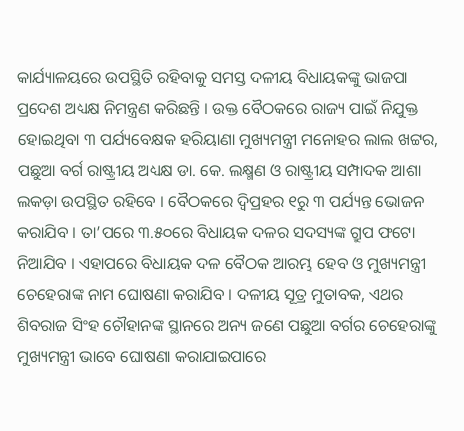କାର୍ଯ୍ୟାଳୟରେ ଉପସ୍ଥିତି ରହିବାକୁ ସମସ୍ତ ଦଳୀୟ ବିଧାୟକଙ୍କୁ ଭାଜପା ପ୍ରଦେଶ ଅଧ୍ୟକ୍ଷ ନିମନ୍ତ୍ରଣ କରିଛନ୍ତି । ଉକ୍ତ ବୈଠକରେ ରାଜ୍ୟ ପାଇଁ ନିଯୁକ୍ତ ହୋଇଥିବା ୩ ପର୍ଯ୍ୟବେକ୍ଷକ ହରିୟାଣା ମୁଖ୍ୟମନ୍ତ୍ରୀ ମନୋହର ଲାଲ ଖଟ୍ଟର, ପଛୁଆ ବର୍ଗ ରାଷ୍ଟ୍ରୀୟ ଅଧ୍ୟକ୍ଷ ଡା. କେ. ଲକ୍ଷ୍ମଣ ଓ ରାଷ୍ଟ୍ରୀୟ ସମ୍ପାଦକ ଆଶା ଲକଡ଼ା ଉପସ୍ଥିତ ରହିବେ । ବୈଠକରେ ଦ୍ୱିପ୍ରହର ୧ରୁ ୩ ପର୍ଯ୍ୟନ୍ତ ଭୋଜନ କରାଯିବ । ତା’ପରେ ୩.୫୦ରେ ବିଧାୟକ ଦଳର ସଦସ୍ୟଙ୍କ ଗ୍ରୁପ ଫଟୋ ନିଆଯିବ । ଏହାପରେ ବିଧାୟକ ଦଳ ବୈଠକ ଆରମ୍ଭ ହେବ ଓ ମୁଖ୍ୟମନ୍ତ୍ରୀ ଚେହେରାଙ୍କ ନାମ ଘୋଷଣା କରାଯିବ । ଦଳୀୟ ସୂତ୍ର ମୁତାବକ, ଏଥର ଶିବରାଜ ସିଂହ ଚୌହାନଙ୍କ ସ୍ଥାନରେ ଅନ୍ୟ ଜଣେ ପଛୁଆ ବର୍ଗର ଚେହେରାଙ୍କୁ ମୁଖ୍ୟମନ୍ତ୍ରୀ ଭାବେ ଘୋଷଣା କରାଯାଇପାରେ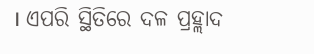। ଏପରି ସ୍ଥିତିରେ ଦଳ ପ୍ରହ୍ଲାଦ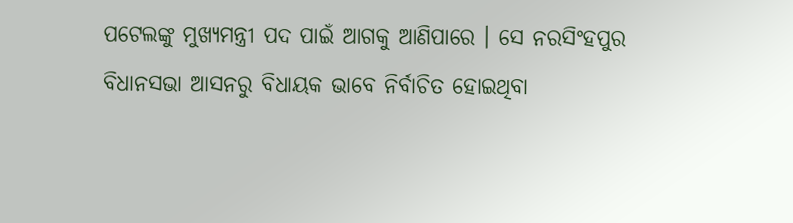ପଟେଲଙ୍କୁ ମୁଖ୍ୟମନ୍ତ୍ରୀ ପଦ ପାଇଁ ଆଗକୁ ଆଣିପାରେ । ସେ ନରସିଂହପୁର ବିଧାନସଭା ଆସନରୁ ବିଧାୟକ ଭାବେ ନିର୍ବାଚିତ ହୋଇଥିବା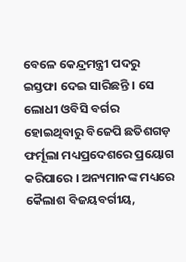ବେଳେ କେନ୍ଦ୍ରମନ୍ତ୍ରୀ ପଦରୁ ଇସ୍ତଫା ଦେଇ ସାରିଛନ୍ତି । ସେ ଲୋଧୀ ଓବିସି ବର୍ଗର ହୋଇଥିବାରୁ ବିଜେପି ଛତିଶଗଡ଼ ଫର୍ମୂଲା ମଧ୍ୟପ୍ରଦେଶରେ ପ୍ରୟୋଗ କରିପାରେ । ଅନ୍ୟମାନଙ୍କ ମଧ୍ୟରେ କୈଲାଶ ବିଜୟବର୍ଗୀୟ,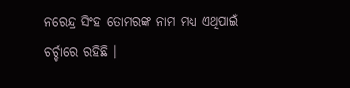ନରେନ୍ଦ୍ର ସିଂହ ତୋମରଙ୍କ ନାମ ମଧ୍ୟ ଏଥିପାଇଁ ଚର୍ଚ୍ଚାରେ ରହିଛି ।